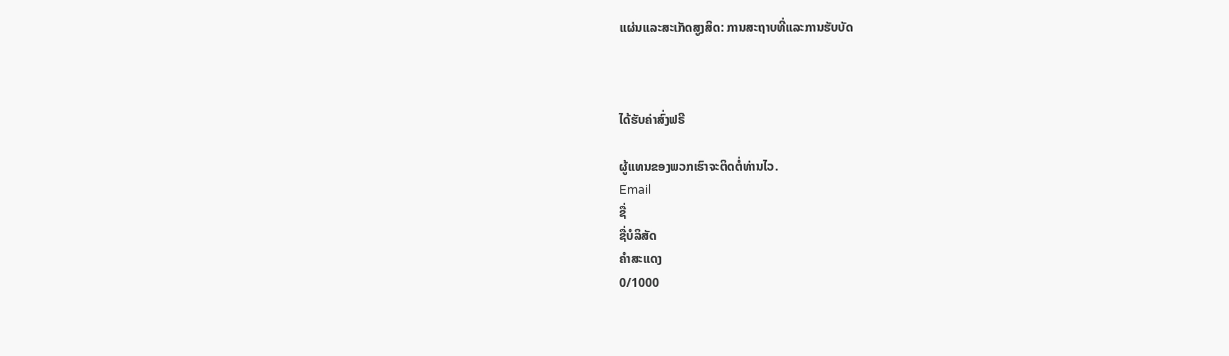ແຜ່ນແລະສະເກັດສູງສິດ: ການສະຖາບທີ່ແລະການຮັບບັດ



ໄດ້ຮັບຄ່າສົ່ງຟຣີ

ຜູ້ແທນຂອງພວກເຮົາຈະຕິດຕໍ່ທ່ານໄວ.
Email
ຊື່
ຊື່ບໍລິສັດ
ຄຳສະແດງ
0/1000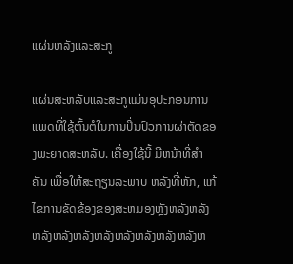ແຜ່ນຫລັງແລະສະກູ

ແຜ່ນສະຫລັບແລະສະກູແມ່ນອຸປະກອນການແພດທີ່ໃຊ້ຕົ້ນຕໍໃນການປິ່ນປົວການຜ່າຕັດຂອງພະຍາດສະຫລັບ. ເຄື່ອງໃຊ້ນີ້ ມີຫນ້າທີ່ສໍາຄັນ ເພື່ອໃຫ້ສະຖຽນລະພາບ ຫລັງທີ່ຫັກ, ແກ້ໄຂການຂັດຂ້ອງຂອງສະຫມອງຫຼັງຫລັງຫລັງຫລັງຫລັງຫລັງຫລັງຫລັງຫລັງຫລັງຫລັງຫ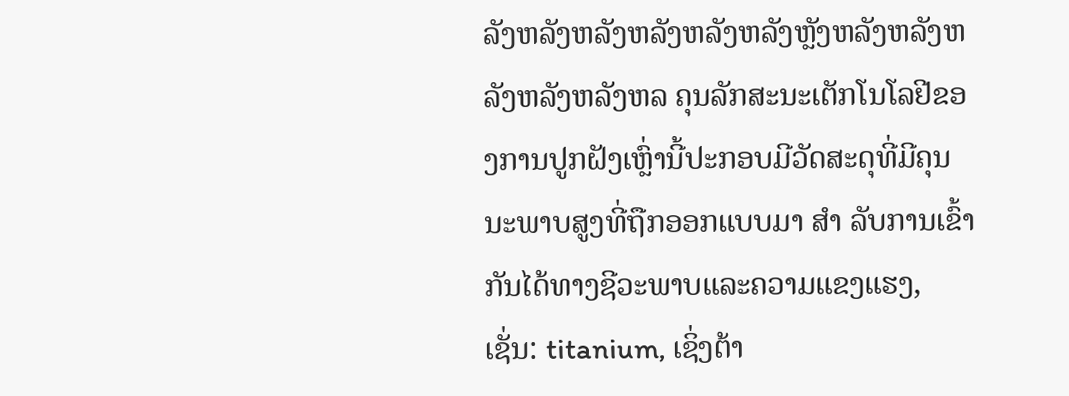ລັງຫລັງຫລັງຫລັງຫລັງຫລັງຫຼັງຫລັງຫລັງຫລັງຫລັງຫລັງຫລ ຄຸນລັກສະນະເຕັກໂນໂລຢີຂອງການປູກຝັງເຫຼົ່ານີ້ປະກອບມີວັດສະດຸທີ່ມີຄຸນນະພາບສູງທີ່ຖືກອອກແບບມາ ສໍາ ລັບການເຂົ້າກັນໄດ້ທາງຊີວະພາບແລະຄວາມແຂງແຮງ, ເຊັ່ນ: titanium, ເຊິ່ງຕ້າ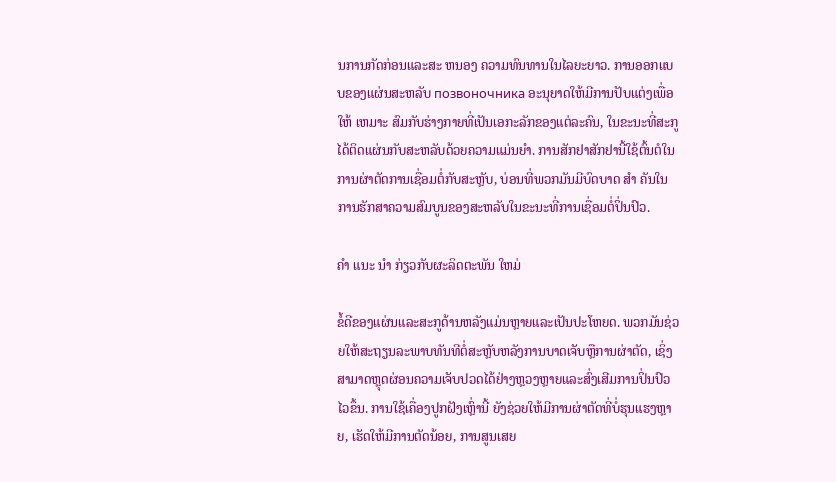ນການກັດກ່ອນແລະສະ ຫນອງ ຄວາມທົນທານໃນໄລຍະຍາວ. ການອອກແບບຂອງແຜ່ນສະຫລັບ позвоночника ອະນຸຍາດໃຫ້ມີການປັບແຕ່ງເພື່ອໃຫ້ ເຫມາະ ສົມກັບຮ່າງກາຍທີ່ເປັນເອກະລັກຂອງແຕ່ລະຄົນ, ໃນຂະນະທີ່ສະກູໄດ້ຕິດແຜ່ນກັບສະຫລັບດ້ວຍຄວາມແມ່ນຍໍາ. ການສັກຢາສັກຢານີ້ໃຊ້ຕົ້ນຕໍໃນການຜ່າຕັດການເຊື່ອມຕໍ່ກັບສະຫຼັບ, ບ່ອນທີ່ພວກມັນມີບົດບາດ ສໍາ ຄັນໃນການຮັກສາຄວາມສົມບູນຂອງສະຫລັບໃນຂະນະທີ່ການເຊື່ອມຕໍ່ປິ່ນປົວ.

ຄໍາ ແນະ ນໍາ ກ່ຽວກັບຜະລິດຕະພັນ ໃຫມ່

ຂໍ້ດີຂອງແຜ່ນແລະສະກູດ້ານຫລັງແມ່ນຫຼາຍແລະເປັນປະໂຫຍດ. ພວກມັນຊ່ວຍໃຫ້ສະຖຽນລະພາບທັນທີຕໍ່ສະຫຼັບຫລັງການບາດເຈັບຫຼືການຜ່າຕັດ, ເຊິ່ງສາມາດຫຼຸດຜ່ອນຄວາມເຈັບປວດໄດ້ຢ່າງຫຼວງຫຼາຍແລະສົ່ງເສີມການປິ່ນປົວໄວຂຶ້ນ. ການໃຊ້ເຄື່ອງປູກຝັງເຫຼົ່ານີ້ ຍັງຊ່ວຍໃຫ້ມີການຜ່າຕັດທີ່ບໍ່ຮຸນແຮງຫຼາຍ, ເຮັດໃຫ້ມີການຕັດນ້ອຍ, ການສູນເສຍ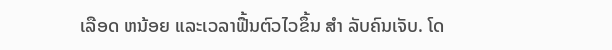ເລືອດ ຫນ້ອຍ ແລະເວລາຟື້ນຕົວໄວຂຶ້ນ ສໍາ ລັບຄົນເຈັບ. ໂດ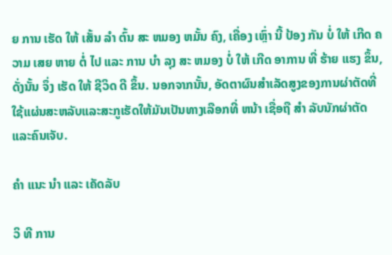ຍ ການ ເຮັດ ໃຫ້ ເສັ້ນ ລໍາ ຕົ້ນ ສະ ຫມອງ ຫມັ້ນ ຄົງ, ເຄື່ອງ ເຫຼົ່າ ນີ້ ປ້ອງ ກັນ ບໍ່ ໃຫ້ ເກີດ ຄວາມ ເສຍ ຫາຍ ຕໍ່ ໄປ ແລະ ການ ບໍາ ລຸງ ສະ ຫມອງ ບໍ່ ໃຫ້ ເກີດ ອາການ ທີ່ ຮ້າຍ ແຮງ ຂຶ້ນ, ດັ່ງນັ້ນ ຈຶ່ງ ເຮັດ ໃຫ້ ຊີວິດ ດີ ຂຶ້ນ. ນອກຈາກນັ້ນ, ອັດຕາຜົນສໍາເລັດສູງຂອງການຜ່າຕັດທີ່ໃຊ້ແຜ່ນສະຫລັບແລະສະກູເຮັດໃຫ້ມັນເປັນທາງເລືອກທີ່ ຫນ້າ ເຊື່ອຖື ສໍາ ລັບນັກຜ່າຕັດແລະຄົນເຈັບ.

ຄໍາ ແນະ ນໍາ ແລະ ເຄັດລັບ

ວິ ທີ ການ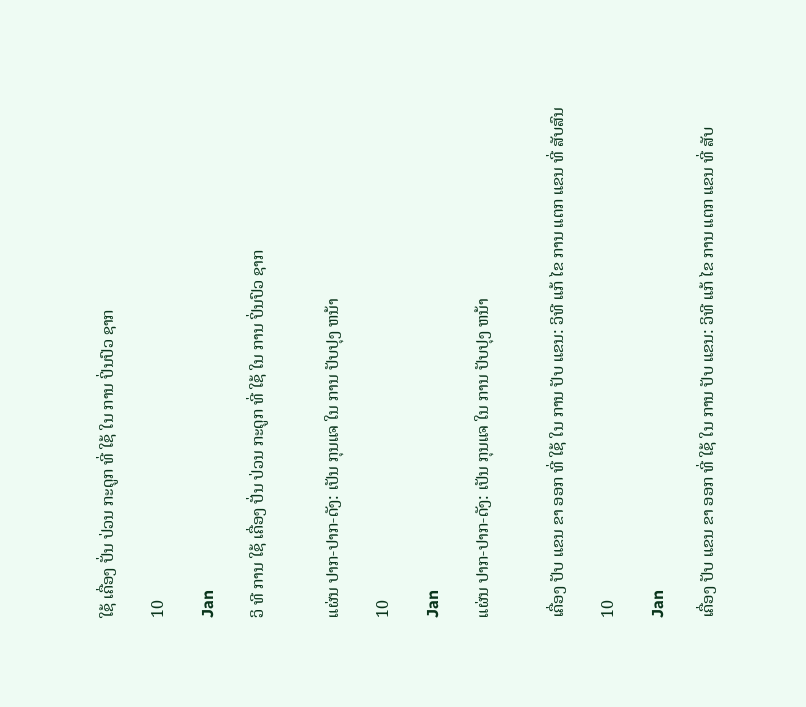ໃຊ້ ເຄື່ອງ ປັ່ນ ປ່ວນ ກະດູກ ທີ່ ໃຊ້ ໃນ ການ ປິ່ນປົວ ຊາກ

10

Jan

ວິ ທີ ການ ໃຊ້ ເຄື່ອງ ປັ່ນ ປ່ວນ ກະດູກ ທີ່ ໃຊ້ ໃນ ການ ປິ່ນປົວ ຊາກ


ແຜ່ນ ປາກ-ປາກ-ດັງ: ເປັນ ກຸນແຈ ໃນ ການ ປັບປຸງ ຫນ້າ

10

Jan

ແຜ່ນ ປາກ-ປາກ-ດັງ: ເປັນ ກຸນແຈ ໃນ ການ ປັບປຸງ ຫນ້າ


ເຄື່ອງ ປັບ ແຂນ ຂາ ອອກ ທີ່ ໃຊ້ ໃນ ການ ປັບ ແຂນ: ວິທີ ແກ້ ໄຂ ການ ແຕກ ແຂນ ທີ່ ສັບສົນ

10

Jan

ເຄື່ອງ ປັບ ແຂນ ຂາ ອອກ ທີ່ ໃຊ້ ໃນ ການ ປັບ ແຂນ: ວິທີ ແກ້ ໄຂ ການ ແຕກ ແຂນ ທີ່ ສັບ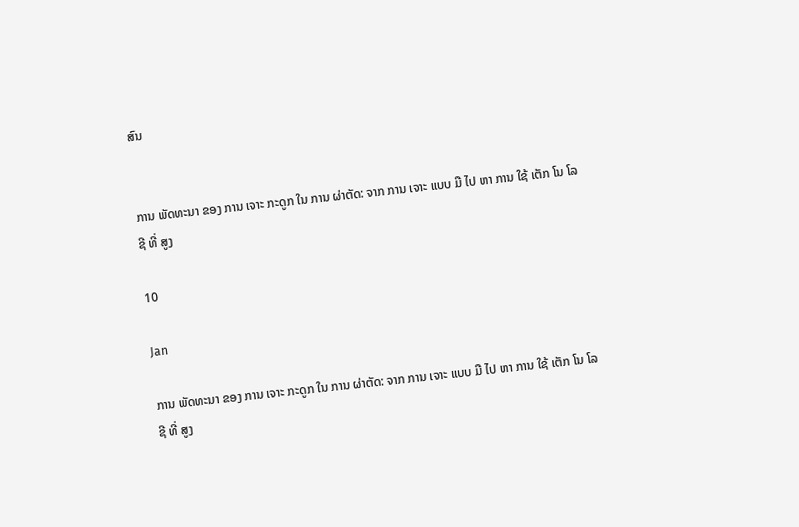ສົນ


ການ ພັດທະນາ ຂອງ ການ ເຈາະ ກະດູກ ໃນ ການ ຜ່າຕັດ: ຈາກ ການ ເຈາະ ແບບ ມື ໄປ ຫາ ການ ໃຊ້ ເຕັກ ໂນ ໂລ ຊີ ທີ່ ສູງ

10

Jan

ການ ພັດທະນາ ຂອງ ການ ເຈາະ ກະດູກ ໃນ ການ ຜ່າຕັດ: ຈາກ ການ ເຈາະ ແບບ ມື ໄປ ຫາ ການ ໃຊ້ ເຕັກ ໂນ ໂລ ຊີ ທີ່ ສູງ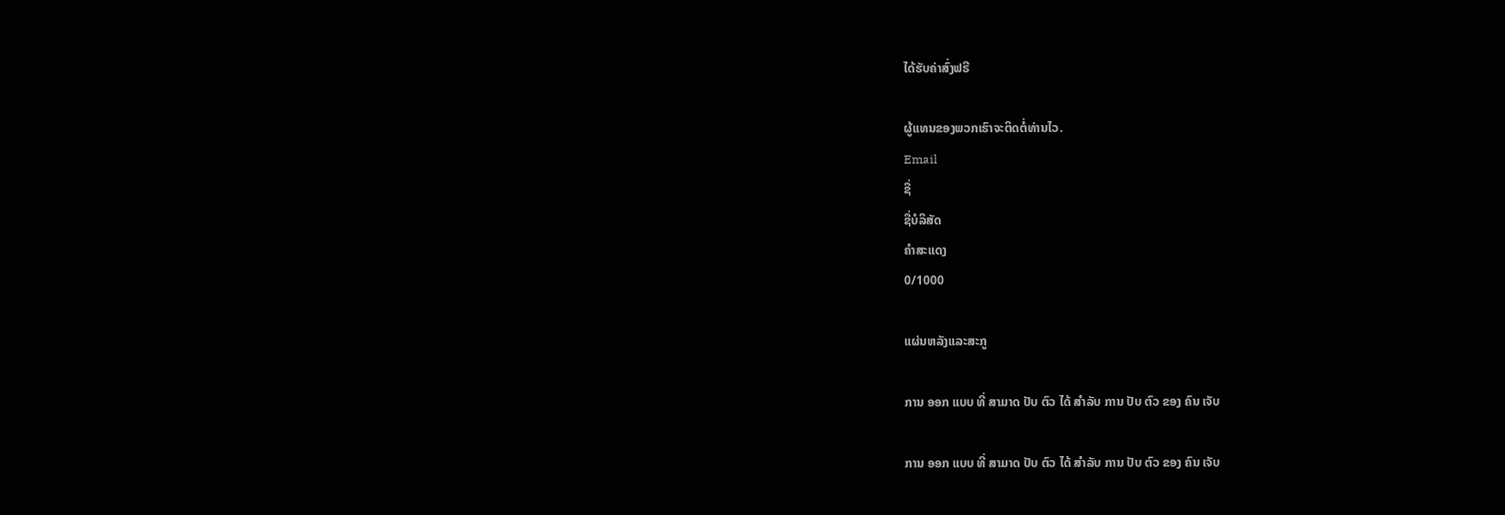ໄດ້ຮັບຄ່າສົ່ງຟຣີ

ຜູ້ແທນຂອງພວກເຮົາຈະຕິດຕໍ່ທ່ານໄວ.
Email
ຊື່
ຊື່ບໍລິສັດ
ຄຳສະແດງ
0/1000

ແຜ່ນຫລັງແລະສະກູ

ການ ອອກ ແບບ ທີ່ ສາມາດ ປັບ ຕົວ ໄດ້ ສໍາລັບ ການ ປັບ ຕົວ ຂອງ ຄົນ ເຈັບ

ການ ອອກ ແບບ ທີ່ ສາມາດ ປັບ ຕົວ ໄດ້ ສໍາລັບ ການ ປັບ ຕົວ ຂອງ ຄົນ ເຈັບ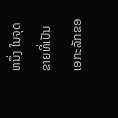ຫນຶ່ງ ໃນຈຸດຂາຍທີ່ເປັນເອກະລັກຂອ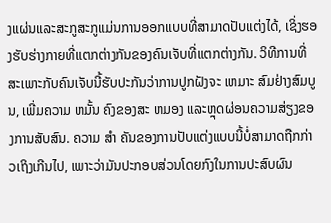ງແຜ່ນແລະສະກູສະກູແມ່ນການອອກແບບທີ່ສາມາດປັບແຕ່ງໄດ້, ເຊິ່ງຮອງຮັບຮ່າງກາຍທີ່ແຕກຕ່າງກັນຂອງຄົນເຈັບທີ່ແຕກຕ່າງກັນ. ວິທີການທີ່ສະເພາະກັບຄົນເຈັບນີ້ຮັບປະກັນວ່າການປູກຝັງຈະ ເຫມາະ ສົມຢ່າງສົມບູນ, ເພີ່ມຄວາມ ຫມັ້ນ ຄົງຂອງສະ ຫມອງ ແລະຫຼຸດຜ່ອນຄວາມສ່ຽງຂອງການສັບສົນ. ຄວາມ ສໍາ ຄັນຂອງການປັບແຕ່ງແບບນີ້ບໍ່ສາມາດຖືກກ່າວເຖິງເກີນໄປ, ເພາະວ່າມັນປະກອບສ່ວນໂດຍກົງໃນການປະສົບຜົນ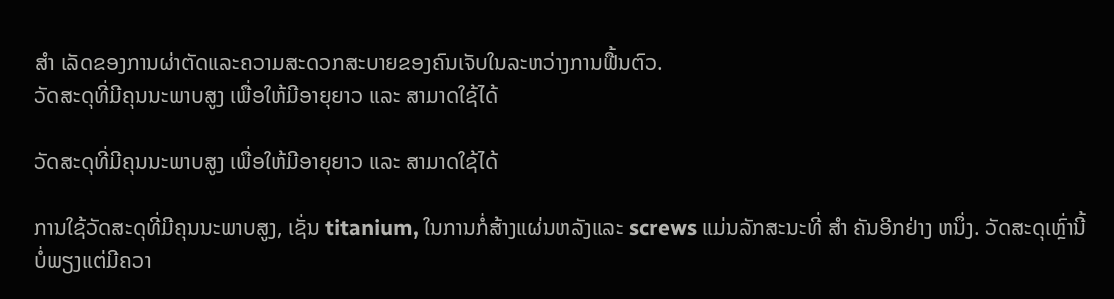ສໍາ ເລັດຂອງການຜ່າຕັດແລະຄວາມສະດວກສະບາຍຂອງຄົນເຈັບໃນລະຫວ່າງການຟື້ນຕົວ.
ວັດສະດຸທີ່ມີຄຸນນະພາບສູງ ເພື່ອໃຫ້ມີອາຍຸຍາວ ແລະ ສາມາດໃຊ້ໄດ້

ວັດສະດຸທີ່ມີຄຸນນະພາບສູງ ເພື່ອໃຫ້ມີອາຍຸຍາວ ແລະ ສາມາດໃຊ້ໄດ້

ການໃຊ້ວັດສະດຸທີ່ມີຄຸນນະພາບສູງ, ເຊັ່ນ titanium, ໃນການກໍ່ສ້າງແຜ່ນຫລັງແລະ screws ແມ່ນລັກສະນະທີ່ ສໍາ ຄັນອີກຢ່າງ ຫນຶ່ງ. ວັດສະດຸເຫຼົ່ານີ້ບໍ່ພຽງແຕ່ມີຄວາ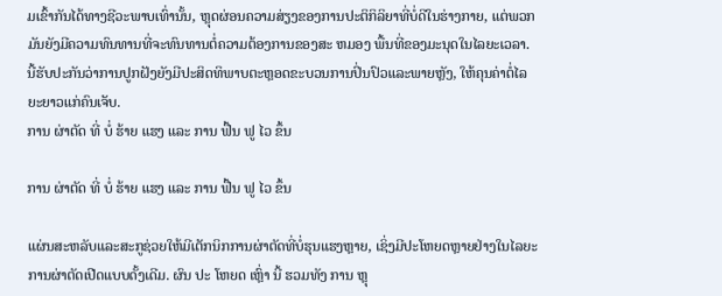ມເຂົ້າກັນໄດ້ທາງຊີວະພາບເທົ່ານັ້ນ, ຫຼຸດຜ່ອນຄວາມສ່ຽງຂອງການປະຕິກິລິຍາທີ່ບໍ່ດີໃນຮ່າງກາຍ, ແຕ່ພວກມັນຍັງມີຄວາມທົນທານທີ່ຈະທົນທານຕໍ່ຄວາມຕ້ອງການຂອງສະ ຫມອງ ພື້ນທີ່ຂອງມະນຸດໃນໄລຍະເວລາ. ນີ້ຮັບປະກັນວ່າການປູກຝັງຍັງມີປະສິດທິພາບຕະຫຼອດຂະບວນການປິ່ນປົວແລະພາຍຫຼັງ, ໃຫ້ຄຸນຄ່າຕໍ່ໄລຍະຍາວແກ່ຄົນເຈັບ.
ການ ຜ່າຕັດ ທີ່ ບໍ່ ຮ້າຍ ແຮງ ແລະ ການ ຟື້ນ ຟູ ໄວ ຂຶ້ນ

ການ ຜ່າຕັດ ທີ່ ບໍ່ ຮ້າຍ ແຮງ ແລະ ການ ຟື້ນ ຟູ ໄວ ຂຶ້ນ

ແຜ່ນສະຫລັບແລະສະກູຊ່ວຍໃຫ້ມີເຕັກນິກການຜ່າຕັດທີ່ບໍ່ຮຸນແຮງຫຼາຍ, ເຊິ່ງມີປະໂຫຍດຫຼາຍຢ່າງໃນໄລຍະການຜ່າຕັດເປີດແບບດັ້ງເດີມ. ຜົນ ປະ ໂຫຍດ ເຫຼົ່າ ນີ້ ຮວມທັງ ການ ຫຼຸ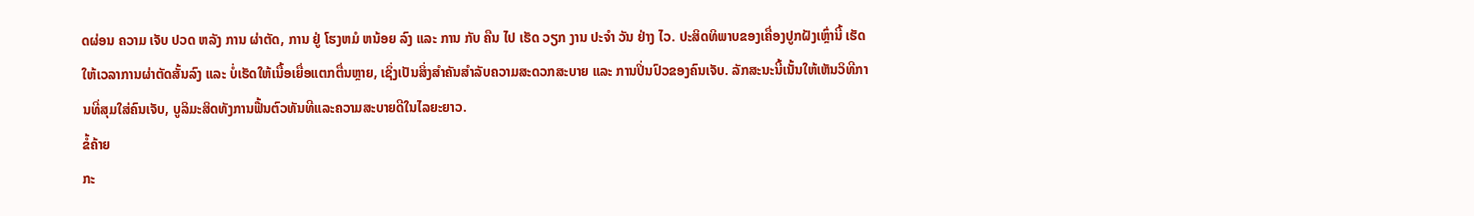ດຜ່ອນ ຄວາມ ເຈັບ ປວດ ຫລັງ ການ ຜ່າຕັດ, ການ ຢູ່ ໂຮງຫມໍ ຫນ້ອຍ ລົງ ແລະ ການ ກັບ ຄືນ ໄປ ເຮັດ ວຽກ ງານ ປະຈໍາ ວັນ ຢ່າງ ໄວ. ປະສິດທິພາບຂອງເຄື່ອງປູກຝັງເຫຼົ່ານີ້ ເຮັດໃຫ້ເວລາການຜ່າຕັດສັ້ນລົງ ແລະ ບໍ່ເຮັດໃຫ້ເນື້ອເຍື່ອແຕກຕື່ນຫຼາຍ, ເຊິ່ງເປັນສິ່ງສໍາຄັນສໍາລັບຄວາມສະດວກສະບາຍ ແລະ ການປິ່ນປົວຂອງຄົນເຈັບ. ລັກສະນະນີ້ເນັ້ນໃຫ້ເຫັນວິທີການທີ່ສຸມໃສ່ຄົນເຈັບ, ບູລິມະສິດທັງການຟື້ນຕົວທັນທີແລະຄວາມສະບາຍດີໃນໄລຍະຍາວ.
ຂໍ້ຄ້າຍ
ກະ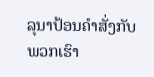ລຸນາປ້ອນຄຳສັ່ງກັບພວກເຮົາ